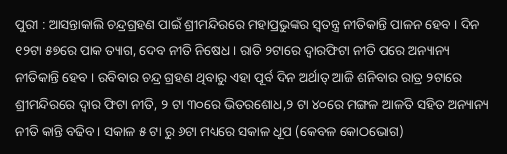ପୁରୀ : ଆସନ୍ତାକାଲି ଚନ୍ଦ୍ରଗ୍ରହଣ ପାଇଁ ଶ୍ରୀମନ୍ଦିରରେ ମହାପ୍ରଭୁଙ୍କର ସ୍ବତନ୍ତ୍ର ନୀତିକାନ୍ତି ପାଳନ ହେବ । ଦିନ ୧୨ଟା ୫୭ରେ ପାକ ତ୍ୟାଗ, ଦେବ ନୀତି ନିଷେଧ । ରାତି ୨ଟାରେ ଦ୍ବାରଫିଟା ନୀତି ପରେ ଅନ୍ୟାନ୍ୟ ନୀତିକାନ୍ତି ହେବ । ରବିବାର ଚନ୍ଦ୍ର ଗ୍ରହଣ ଥିବାରୁ ଏହା ପୂର୍ବ ଦିନ ଅର୍ଥାତ୍ ଆଜି ଶନିବାର ରାତ୍ର ୨ଟାରେ ଶ୍ରୀମନ୍ଦିରରେ ଦ୍ଵାର ଫିଟା ନୀତି, ୨ ଟା ୩୦ରେ ଭିତରଶୋଧ,୨ ଟା ୪୦ରେ ମଙ୍ଗଳ ଆଳତି ସହିତ ଅନ୍ୟାନ୍ୟ ନୀତି କାନ୍ତି ବଢିବ। ସକାଳ ୫ ଟା ରୁ ୬ଟା ମଧ୍ୟରେ ସକାଳ ଧୂପ (କେବଳ କୋଠଭୋଗ)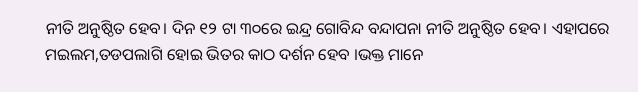ନୀତି ଅନୁଷ୍ଠିତ ହେବ। ଦିନ ୧୨ ଟା ୩୦ରେ ଇନ୍ଦ୍ର ଗୋବିନ୍ଦ ବନ୍ଦାପନା ନୀତି ଅନୁଷ୍ଠିତ ହେବ। ଏହାପରେ ମଇଲମ,ତଡପଲାଗି ହୋଇ ଭିତର କାଠ ଦର୍ଶନ ହେବ ।ଭକ୍ତ ମାନେ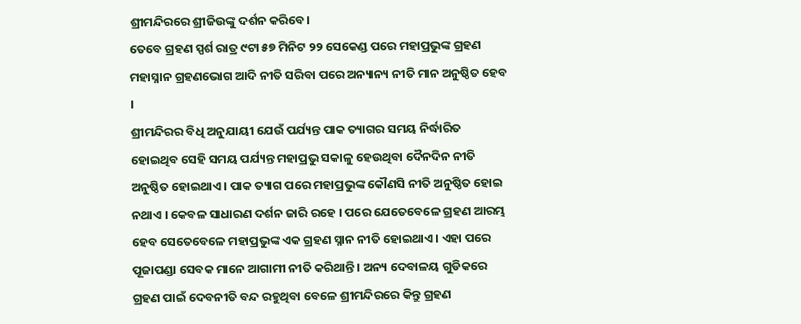ଶ୍ରୀମନ୍ଦିରରେ ଶ୍ରୀଜିଉଙ୍କୁ ଦର୍ଶନ କରିବେ।
ତେବେ ଗ୍ରହଣ ସ୍ପର୍ଶ ରାତ୍ର ୯ଟା ୫୭ ମିନିଟ ୨୨ ସେକେଣ୍ଡ ପରେ ମହାପ୍ରଭୁଙ୍କ ଗ୍ରହଣ ମହାସ୍ନାନ ଗ୍ରହଣଭୋଗ ଆଦି ନୀତି ସରିବା ପରେ ଅନ୍ୟାନ୍ୟ ନୀତି ମାନ ଅନୁଷ୍ଠିତ ହେବ ।
ଶ୍ରୀମନ୍ଦିରର ବିଧି ଅନୁଯାୟୀ ଯେଉଁ ପର୍ଯ୍ୟନ୍ତ ପାକ ତ୍ୟାଗର ସମୟ ନିର୍ଦ୍ଧାରିତ ହୋଇଥିବ ସେହି ସମୟ ପର୍ଯ୍ୟନ୍ତ ମହାପ୍ରଭୁ ସକାଳୁ ହେଉଥିବା ଦୈନଦିନ ନୀତି ଅନୁଷ୍ଠିତ ହୋଇଥାଏ । ପାକ ତ୍ୟାଗ ପରେ ମହାପ୍ରଭୁଙ୍କ କୌଣସି ନୀତି ଅନୁଷ୍ଠିତ ହୋଇ ନଥାଏ । କେବଳ ସାଧାରଣ ଦର୍ଶନ ଜାରି ରହେ । ପରେ ଯେତେବେଳେ ଗ୍ରହଣ ଆରମ୍ଭ ହେବ ସେତେବେଳେ ମହାପ୍ରଭୁଙ୍କ ଏକ ଗ୍ରହଣ ସ୍ନାନ ନୀତି ହୋଇଥାଏ । ଏହା ପରେ ପୂଜାପଣ୍ଡା ସେବକ ମାନେ ଆଗାମୀ ନୀତି କରିଥାନ୍ତି । ଅନ୍ୟ ଦେବାଳୟ ଗୁଡିକରେ ଗ୍ରହଣ ପାଇଁ ଦେବନୀତି ବନ୍ଦ ରହୁଥିବା ବେଳେ ଶ୍ରୀମନ୍ଦିରରେ କିନ୍ତୁ ଗ୍ରହଣ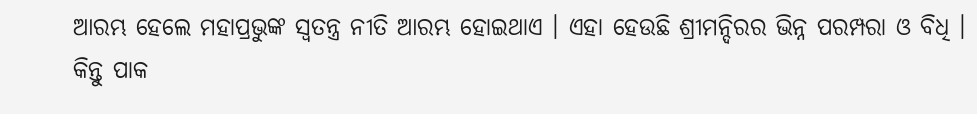ଆରମ୍ଭ ହେଲେ ମହାପ୍ରଭୁଙ୍କ ସ୍ବତନ୍ତ୍ର ନୀତି ଆରମ୍ଭ ହୋଇଥାଏ । ଏହା ହେଉଛି ଶ୍ରୀମନ୍ଦିରର ଭିନ୍ନ ପରମ୍ପରା ଓ ବିଧି । କିନ୍ତୁ ପାକ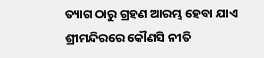ତ୍ୟାଗ ଠାରୁ ଗ୍ରହଣ ଆରମ୍ଭ ହେବା ଯାଏ ଶ୍ରୀମନ୍ଦିରରେ କୌଣସି ନୀତି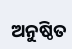ଅନୁଷ୍ଠିତ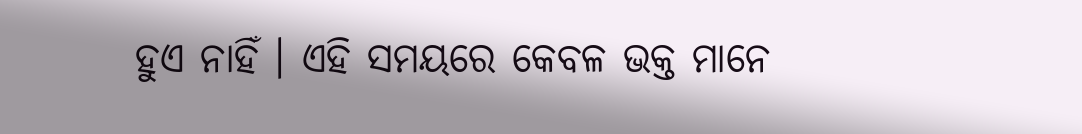ହୁଏ ନାହିଁ । ଏହି ସମୟରେ କେବଳ ଭକ୍ତ ମାନେ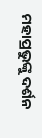ମହାପ୍ରଭୁଙ୍କୁ ଦର୍ଶନ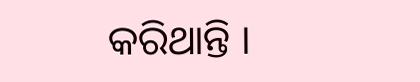କରିଥାନ୍ତି ।